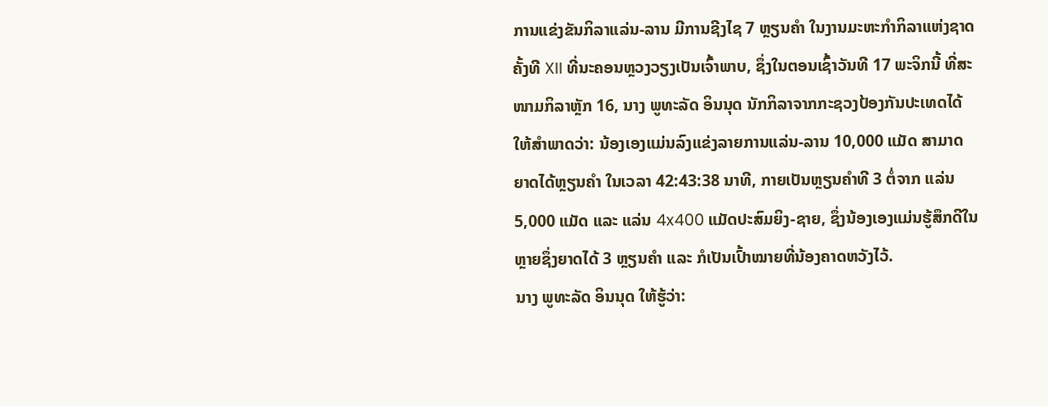ການແຂ່ງຂັນກິລາແລ່ນ-ລານ ມີການຊີງໄຊ 7 ຫຼຽນຄໍາ ໃນງານມະຫະກໍາກິລາແຫ່ງຊາດ ຄັ້ງທີ XII ທີ່ນະຄອນຫຼວງວຽງເປັນເຈົ້າພາບ, ຊຶ່ງໃນຕອນເຊົ້າວັນທີ 17 ພະຈິກນີ້ ທີ່ສະໜາມກິລາຫຼັກ 16, ນາງ ພູທະລັດ ອິນນຸດ ນັກກິລາຈາກກະຊວງປ້ອງກັນປະເທດໄດ້ໃຫ້ສຳພາດວ່າ: ນ້ອງເອງແມ່ນລົງແຂ່ງລາຍການແລ່ນ-ລານ 10,000 ແມັດ ສາມາດຍາດໄດ້ຫຼຽນຄຳ ໃນເວລາ 42:43:38 ນາທີ, ກາຍເປັນຫຼຽນຄຳທີ 3 ຕໍ່ຈາກ ແລ່ນ 5,000 ແມັດ ແລະ ແລ່ນ 4x400 ແມັດປະສົມຍິງ-ຊາຍ, ຊຶ່ງນ້ອງເອງແມ່ນຮູ້ສຶກດີໃນຫຼາຍຊຶ່ງຍາດໄດ້ 3 ຫຼຽນຄໍາ ແລະ ກໍເປັນເປົ້າໝາຍທີ່ນ້ອງຄາດຫວັງໄວ້.
ນາງ ພູທະລັດ ອິນນຸດ ໃຫ້ຮູ້ວ່າ: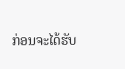ກ່ອນຈະໄດ້ຮັບ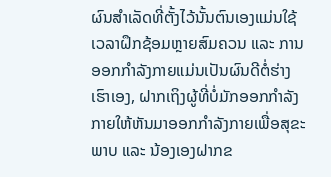ຜົນສໍາເລັດທີ່ຕັ້ງໄວ້ນັ້ນຕົນເອງແມ່ນໃຊ້ເວລາຝຶກຊ້ອມຫຼາຍສົມຄວນ ແລະ ການອອກກຳລັງກາຍແມ່ນເປັນຜົນດີຕໍ່ຮ່າງເຮົາເອງ, ຝາກເຖິງຜູ້ທີ່ບໍ່ມັກອອກກຳລັງກາຍໃຫ້ຫັນມາອອກກຳລັງກາຍເພື່ອສຸຂະພາບ ແລະ ນ້ອງເອງຝາກຂ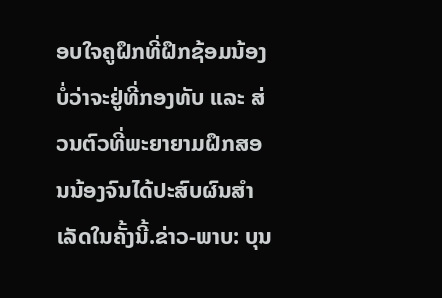ອບໃຈຄູຝຶກທີ່ຝຶກຊ້ອມນ້ອງບໍ່ວ່າຈະຢູ່ທີ່ກອງທັບ ແລະ ສ່ວນຕົວທີ່ພະຍາຍາມຝຶກສອນນ້ອງຈົນໄດ້ປະສົບຜົນສຳເລັດໃນຄັ້ງນີ້.ຂ່າວ-ພາບ: ບຸນ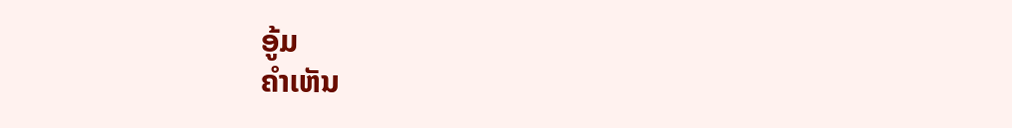ອູ້ມ
ຄໍາເຫັນ